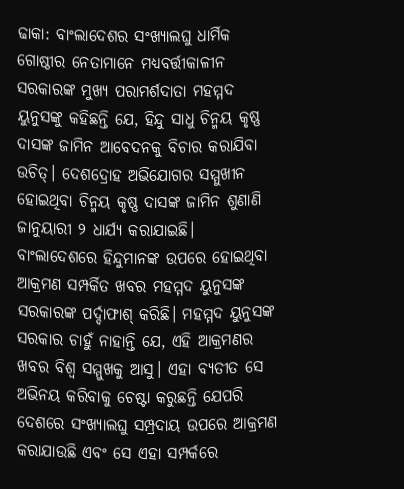ଢାକା: ବାଂଲାଦେଶର ସଂଖ୍ୟାଲଘୁ ଧାର୍ମିକ ଗୋଷ୍ଠୀର ନେତାମାନେ ମଧ୍ୟବର୍ତ୍ତୀକାଳୀନ ସରକାରଙ୍କ ମୁଖ୍ୟ ପରାମର୍ଶଦାତା ମହମ୍ମଦ ୟୁନୁସଙ୍କୁ କହିଛନ୍ତି ଯେ, ହିନ୍ଦୁ ସାଧୁ ଚିନ୍ମୟ କୃଷ୍ଣ ଦାସଙ୍କ ଜାମିନ ଆବେଦନକୁ ବିଚାର କରାଯିବା ଉଚିତ୍। ଦେଶଦ୍ରୋହ ଅଭିଯୋଗର ସମ୍ମୁଖୀନ ହୋଇଥିବା ଚିନ୍ମୟ କୃଷ୍ଣ ଦାସଙ୍କ ଜାମିନ ଶୁଣାଣି ଜାନୁୟାରୀ ୨ ଧାର୍ଯ୍ୟ କରାଯାଇଛି।
ବାଂଲାଦେଶରେ ହିନ୍ଦୁମାନଙ୍କ ଉପରେ ହୋଇଥିବା ଆକ୍ରମଣ ସମ୍ପର୍କିତ ଖବର ମହମ୍ମଦ ୟୁନୁସଙ୍କ ସରକାରଙ୍କ ପର୍ଦ୍ଦାଫାଶ୍ କରିଛି। ମହମ୍ମଦ ୟୁନୁସଙ୍କ ସରକାର ଚାହୁଁ ନାହାନ୍ତି ଯେ, ଏହି ଆକ୍ରମଣର ଖବର ବିଶ୍ୱ ସମ୍ମୁଖକୁ ଆସୁ। ଏହା ବ୍ୟତୀତ ସେ ଅଭିନୟ କରିବାକୁ ଚେଷ୍ଟା କରୁଛନ୍ତି ଯେପରି ଦେଶରେ ସଂଖ୍ୟାଲଘୁ ସମ୍ପ୍ରଦାୟ ଉପରେ ଆକ୍ରମଣ କରାଯାଉଛି ଏବଂ ସେ ଏହା ସମ୍ପର୍କରେ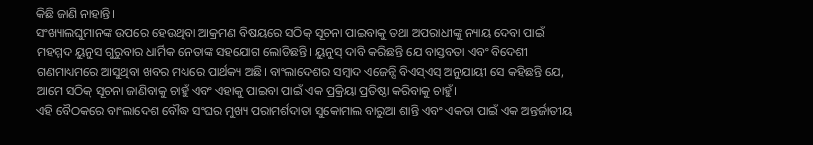କିଛି ଜାଣି ନାହାନ୍ତି।
ସଂଖ୍ୟାଲଘୁମାନଙ୍କ ଉପରେ ହେଉଥିବା ଆକ୍ରମଣ ବିଷୟରେ ସଠିକ୍ ସୂଚନା ପାଇବାକୁ ତଥା ଅପରାଧୀଙ୍କୁ ନ୍ୟାୟ ଦେବା ପାଇଁ ମହମ୍ମଦ ୟୁନୁସ ଗୁରୁବାର ଧାର୍ମିକ ନେତାଙ୍କ ସହଯୋଗ ଲୋଡିଛନ୍ତି। ୟୁନୁସ୍ ଦାବି କରିଛନ୍ତି ଯେ ବାସ୍ତବତା ଏବଂ ବିଦେଶୀ ଗଣମାଧ୍ୟମରେ ଆସୁଥିବା ଖବର ମଧ୍ୟରେ ପାର୍ଥକ୍ୟ ଅଛି। ବାଂଲାଦେଶର ସମ୍ବାଦ ଏଜେନ୍ସି ବିଏସ୍ଏସ୍ ଅନୁଯାୟୀ ସେ କହିଛନ୍ତି ଯେ, ଆମେ ସଠିକ୍ ସୂଚନା ଜାଣିବାକୁ ଚାହୁଁ ଏବଂ ଏହାକୁ ପାଇବା ପାଇଁ ଏକ ପ୍ରକ୍ରିୟା ପ୍ରତିଷ୍ଠା କରିବାକୁ ଚାହୁଁ।
ଏହି ବୈଠକରେ ବାଂଲାଦେଶ ବୌଦ୍ଧ ସଂଘର ମୁଖ୍ୟ ପରାମର୍ଶଦାତା ସୁକୋମାଲ ବାରୁଆ ଶାନ୍ତି ଏବଂ ଏକତା ପାଇଁ ଏକ ଅନ୍ତର୍ଜାତୀୟ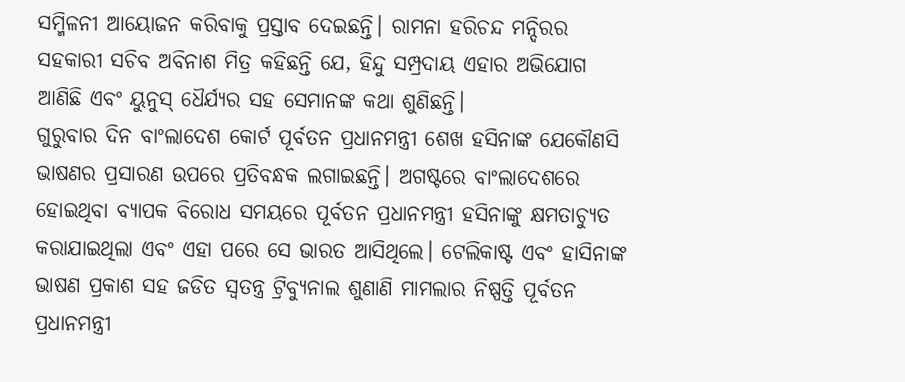ସମ୍ମିଳନୀ ଆୟୋଜନ କରିବାକୁ ପ୍ରସ୍ତାବ ଦେଇଛନ୍ତି। ରାମନା ହରିଚନ୍ଦ ମନ୍ଦିରର ସହକାରୀ ସଚିବ ଅବିନାଶ ମିତ୍ର କହିଛନ୍ତି ଯେ, ହିନ୍ଦୁ ସମ୍ପ୍ରଦାୟ ଏହାର ଅଭିଯୋଗ ଆଣିଛି ଏବଂ ୟୁନୁସ୍ ଧୈର୍ଯ୍ୟର ସହ ସେମାନଙ୍କ କଥା ଶୁଣିଛନ୍ତି।
ଗୁରୁବାର ଦିନ ବାଂଲାଦେଶ କୋର୍ଟ ପୂର୍ବତନ ପ୍ରଧାନମନ୍ତ୍ରୀ ଶେଖ ହସିନାଙ୍କ ଯେକୌଣସି ଭାଷଣର ପ୍ରସାରଣ ଉପରେ ପ୍ରତିବନ୍ଧକ ଲଗାଇଛନ୍ତି। ଅଗଷ୍ଟରେ ବାଂଲାଦେଶରେ ହୋଇଥିବା ବ୍ୟାପକ ବିରୋଧ ସମୟରେ ପୂର୍ବତନ ପ୍ରଧାନମନ୍ତ୍ରୀ ହସିନାଙ୍କୁ କ୍ଷମତାଚ୍ୟୁତ କରାଯାଇଥିଲା ଏବଂ ଏହା ପରେ ସେ ଭାରତ ଆସିଥିଲେ। ଟେଲିକାଷ୍ଟ ଏବଂ ହାସିନାଙ୍କ ଭାଷଣ ପ୍ରକାଶ ସହ ଜଡିତ ସ୍ୱତନ୍ତ୍ର ଟ୍ରିବ୍ୟୁନାଲ ଶୁଣାଣି ମାମଲାର ନିଷ୍ପତ୍ତି ପୂର୍ବତନ ପ୍ରଧାନମନ୍ତ୍ରୀ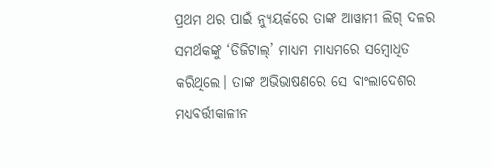ପ୍ରଥମ ଥର ପାଇଁ ନ୍ୟୁୟର୍କରେ ତାଙ୍କ ଆୱାମୀ ଲିଗ୍ ଦଳର ସମର୍ଥକଙ୍କୁ ‘ଡିଜିଟାଲ୍’ ମାଧ୍ୟମ ମାଧ୍ୟମରେ ସମ୍ବୋଧିତ କରିଥିଲେ। ତାଙ୍କ ଅଭିଭାଷଣରେ ସେ ବାଂଲାଦେଶର ମଧ୍ୟବର୍ତ୍ତୀକାଳୀନ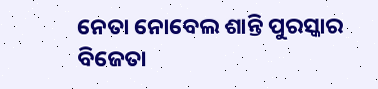ନେତା ନୋବେଲ ଶାନ୍ତି ପୁରସ୍କାର ବିଜେତା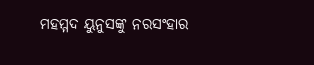ମହମ୍ମଦ ୟୁନୁସଙ୍କୁ ନରସଂହାର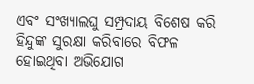ଏବଂ ସଂଖ୍ୟାଲଘୁ ସମ୍ପ୍ରଦାୟ ବିଶେଷ କରି ହିନ୍ଦୁଙ୍କ ସୁରକ୍ଷା କରିବାରେ ବିଫଳ ହୋଇଥିବା ଅଭିଯୋଗ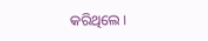କରିଥିଲେ।